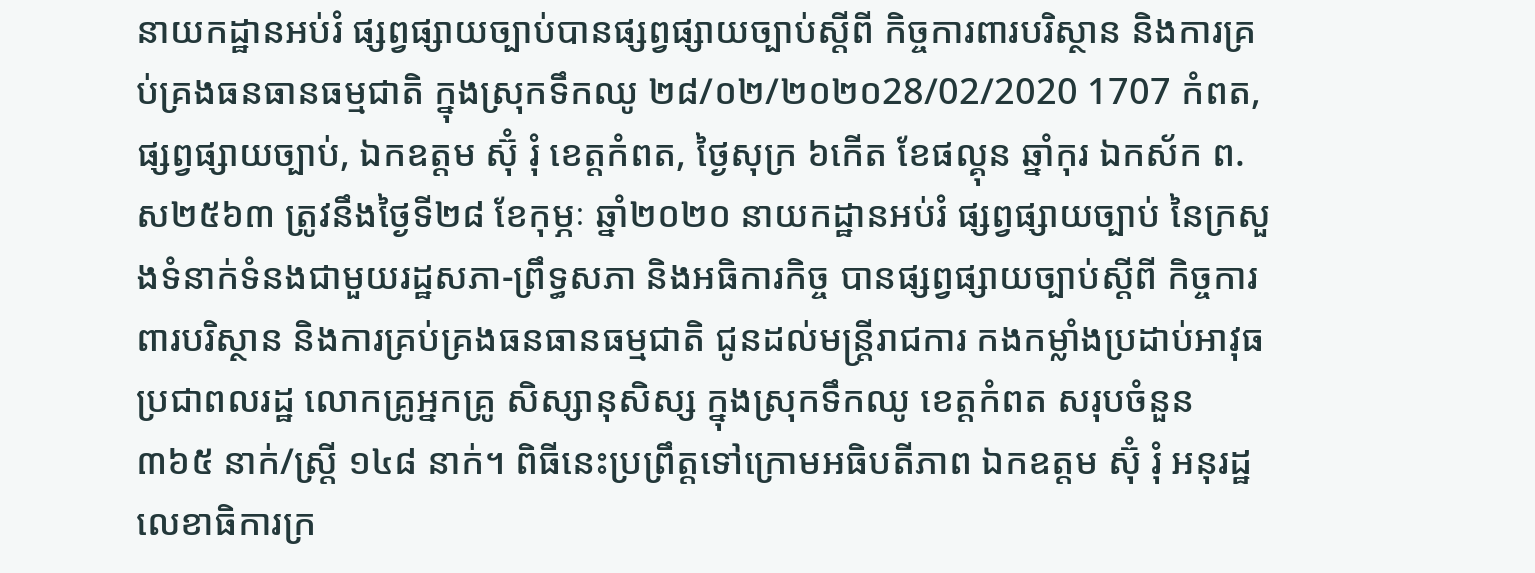នាយកដ្ឋានអប់រំ ផ្សព្វផ្សាយច្បាប់បានផ្សព្វផ្សាយច្បាប់ស្ដីពី កិច្ចការពារបរិស្ថាន និងការគ្រប់គ្រងធនធានធម្មជាតិ ក្នុងស្រុកទឹកឈូ ២៨/០២/២០២០28/02/2020 1707 កំពត, ផ្សព្វផ្សាយច្បាប់, ឯកឧត្តម ស៊ុំ រុំ ខេត្តកំពត, ថ្ងៃសុក្រ ៦កើត ខែផល្គុន ឆ្នាំកុរ ឯកស័ក ព.ស២៥៦៣ ត្រូវនឹងថ្ងៃទី២៨ ខែកុម្ភៈ ឆ្នាំ២០២០ នាយកដ្ឋានអប់រំ ផ្សព្វផ្សាយច្បាប់ នៃក្រសួងទំនាក់ទំនងជាមួយរដ្ឋសភា-ព្រឹទ្ធសភា និងអធិការកិច្ច បានផ្សព្វផ្សាយច្បាប់ស្ដីពី កិច្ចការពារបរិស្ថាន និងការគ្រប់គ្រងធនធានធម្មជាតិ ជូនដល់មន្រ្តីរាជការ កងកម្លាំងប្រដាប់អាវុធ ប្រជាពលរដ្ឋ លោកគ្រូអ្នកគ្រូ សិស្សានុសិស្ស ក្នុងស្រុកទឹកឈូ ខេត្តកំពត សរុបចំនួន ៣៦៥ នាក់/ស្ត្រី ១៤៨ នាក់។ ពិធីនេះប្រព្រឹត្តទៅក្រោមអធិបតីភាព ឯកឧត្តម ស៊ុំ រុំ អនុរដ្ឋលេខាធិការក្រ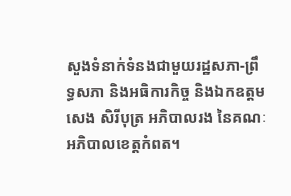សួងទំនាក់ទំនងជាមួយរដ្ឋសភា-ព្រឹទ្ធសភា និងអធិការកិច្ច និងឯកឧត្ដម សេង សិរីបុត្រ អភិបាលរង នៃគណៈអភិបាលខេត្តកំពត។